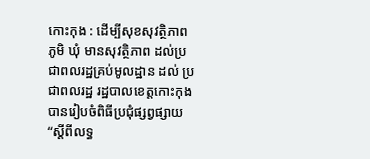កោះកុង : ដើម្បីសុខសុវត្ថិភាព ភូមិ ឃុំ មានសុវត្ថិភាព ដល់ប្រជាពលរដ្ឋគ្រប់មូលដ្ឋាន ដល់ ប្រជាពលរដ្ឋ រដ្ឋបាលខេត្តកោះកុង បានរៀបចំពិធីប្រជុំផ្សព្វផ្សាយ “ស្តីពីលទ្ធ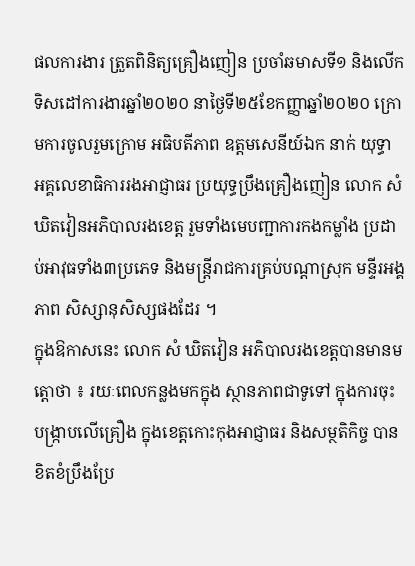ផលការងារ ត្រួតពិនិត្យគ្រឿងញៀន ប្រចាំឆមាសទី១ និងលើកទិសដៅការងារឆ្នាំ២០២០ នាថ្ងៃទី២៥ខែកញ្ញាឆ្នាំ២០២០ ក្រោមការចូលរួមក្រោម អធិបតីភាព ឧត្តមសេនីយ៍ឯក នាក់ យុទ្ធា អគ្គលេខាធិការរងអាជ្ញាធរ ប្រយុទ្ធប្រឹងគ្រឿងញៀន លោក សំ ឃិតវៀនអភិបាលរងខេត្ត រួមទាំងមេបញ្ជាការកងកម្លាំង ប្រដាប់អាវុធទាំង៣ប្រភេទ និងមន្រ្តីរាជការគ្រប់បណ្តាស្រុក មន្ទីរអង្គភាព សិស្សានុសិស្សផងដែរ ។
ក្នុងឱកាសនេះ លោក សំ ឃិតវៀន អភិបាលរងខេត្តបានមានមត្តោថា ៖ រយៈពេលកន្លងមកក្នុង ស្ថានភាពជាទូទៅ ក្នុងការចុះបង្ក្រាបលើគ្រឿង ក្នុងខេត្តកោះកុងអាជ្ញាធរ និងសម្ថតិកិច្ច បានខិតខំប្រឹងប្រែ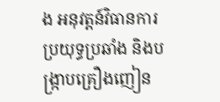ង អនុវត្តន៍វិធានការ ប្រយុទ្ធប្រឆាំង និងបង្រ្កាបគ្រឿងញៀន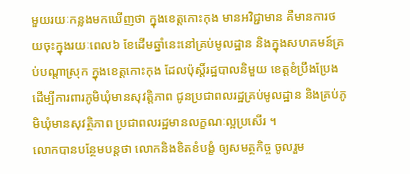មួយរយៈកន្លងមកឃើញថា ក្នុងខេត្តកោះកុង មានអវិជ្ជាមាន គឺមានការថយចុះក្នុងរយៈពេល៦ ខែដើមឆ្នាំនេះនៅគ្រប់មូលដ្ឋាន និងក្នុងសហគមន៍គ្រប់បណ្តាស្រុក ក្នុងខេត្តកោះកុង ដែលប៉ុស្តិ៍រដ្ឋបាលនិមួយ ខេត្តខំប្រឹងប្រែង ដើម្បីការពារភូមិឃុំមានសុវត្តិភាព ជូនប្រជាពលរដ្ឋគ្រប់មូលដ្ឋាន និងគ្រប់ភូមិឃុំមានសុវត្ថិភាព ប្រជាពលរដ្ឋមានលក្ខណៈល្អប្រសើរ ។
លោកបានបន្ថែមបន្តថា លោកនិងខិតខំបង្ខំ ឲ្យសមត្ថកិច្ច ចូលរួម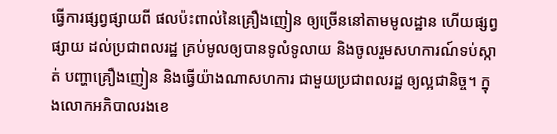ធ្វើការផ្សព្វផ្សាយពី ផលប៉ះពាល់នៃគ្រឿងញៀន ឲ្យច្រើននៅតាមមូលដ្ឋាន ហើយផ្សព្វផ្សាយ ដល់ប្រជាពលរដ្ឋ គ្រប់មូលឲ្យបានទូលំទូលាយ និងចូលរួមសហការណ៍ទប់ស្កាត់ បញ្ហាគ្រឿងញៀន និងធ្វើយ៉ាងណាសហការ ជាមួយប្រជាពលរដ្ឋ ឲ្យល្អជានិច្ច។ ក្នុងលោកអភិបាលរងខេ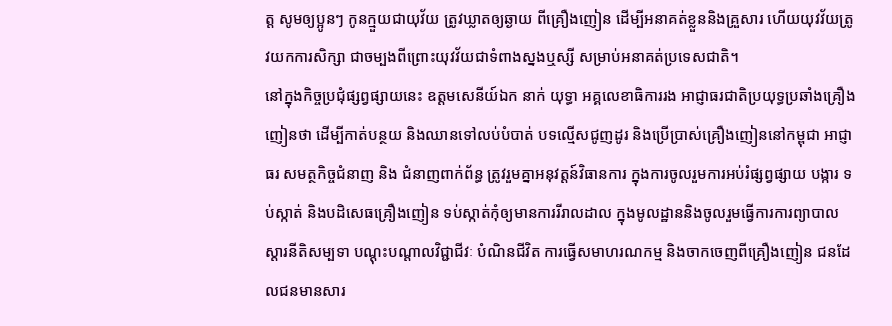ត្ត សូមឲ្យប្អូនៗ កូនក្មួយជាយុវ័យ ត្រូវឃ្លាតឲ្យឆ្ងាយ ពីគ្រឿងញៀន ដើម្បីអនាគត់ខ្លួននិងគ្រួសារ ហើយយុវវ័យត្រូវយកការសិក្សា ជាចម្បងពីព្រោះយុវវ័យជាទំពាងស្នងឬស្សី សម្រាប់អនាគត់ប្រទេសជាតិ។
នៅក្នុងកិច្ចប្រជុំផ្សព្វផ្សាយនេះ ឧត្តមសេនីយ៍ឯក នាក់ យុទ្ធា អគ្គលេខាធិការរង អាជ្ញាធរជាតិប្រយុទ្ធប្រឆាំងគ្រឿងញៀនថា ដើម្បីកាត់បន្ថយ និងឈានទៅលប់បំបាត់ បទល្មើសជូញដូរ និងប្រើប្រាស់គ្រឿងញៀននៅកម្ពុជា អាជ្ញាធរ សមត្ថកិច្ចជំនាញ និង ជំនាញពាក់ព័ន្ធ ត្រូវរួមគ្នាអនុវត្តន៍វិធានការ ក្នុងការចូលរួមការអប់រំផ្សព្វផ្សាយ បង្ការ ទប់ស្កាត់ និងបដិសេធគ្រឿងញៀន ទប់ស្កាត់កុំឲ្យមានការរីរាលដាល ក្នុងមូលដ្ឋាននិងចូលរួមធ្វើការការព្យាបាល ស្តារនីតិសម្បទា បណ្តុះបណ្តាលវិជ្ជាជីវៈ បំណិនជីវិត ការធ្វើសមាហរណកម្ម និងចាកចេញពីគ្រឿងញៀន ជនដែលជនមានសារ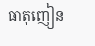ធាតុញៀន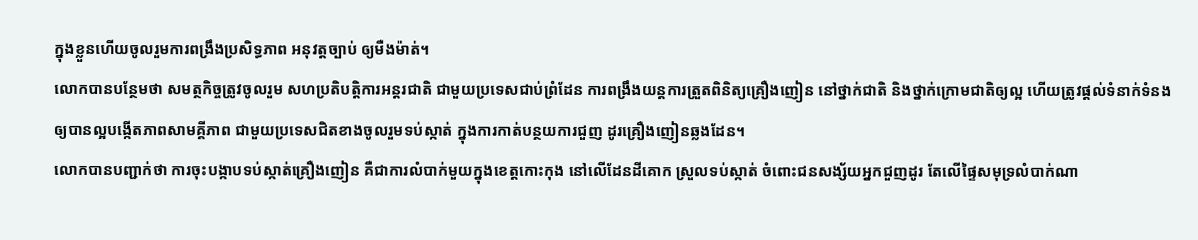ក្នុងខ្លួនហើយចូលរួមការពង្រឹងប្រសិទ្ធភាព អនុវត្តច្បាប់ ឲ្យមឺងម៉ាត់។
លោកបានបន្ថែមថា សមត្ថកិច្ចត្រូវចូលរួម សហប្រតិបត្តិការអន្តរជាតិ ជាមួយប្រទេសជាប់ព្រំដែន ការពង្រឹងយន្តការត្រួតពិនិត្យគ្រឿងញៀន នៅថ្នាក់ជាតិ និងថ្នាក់ក្រោមជាតិឲ្យល្អ ហើយត្រូវផ្តល់ទំនាក់ទំនង ឲ្យបានល្អបង្កើតភាពសាមគ្គីភាព ជាមួយប្រទេសជិតខាងចូលរួមទប់ស្កាត់ ក្នុងការកាត់បន្ថយការជួញ ដូរគ្រឿងញៀនឆ្លងដែន។
លោកបានបញ្ជាក់ថា ការចុះបង្កាបទប់ស្កាត់គ្រឿងញៀន គឺជាការលំបាក់មួយក្នុងខេត្តកោះកុង នៅលើដែនដីគោក ស្រួលទប់ស្កាត់ ចំពោះជនសង្ស័យអ្នកជួញដូរ តែលើផ្ទៃសមុទ្រលំបាក់ណា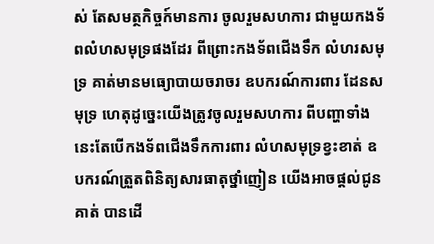ស់ តែសមត្ថកិច្ចក៍មានការ ចូលរួមសហការ ជាមួយកងទ័ពលំហសមុទ្រផងដែរ ពីព្រោះកងទ័ពជើងទឹក លំហរសមុទ្រ គាត់មានមធ្យោបាយចរាចរ ឧបករណ៍ការពារ ដែនសមុទ្រ ហេតុដូច្នេះយើងត្រូវចូលរួមសហការ ពីបញ្ហាទាំងនេះតែបើកងទ័ពជើងទឹកការពារ លំហសមុទ្រខ្វះខាត់ ឧបករណ៍ត្រួតពិនិត្យសារធាតុថ្នាំញៀន យើងអាចផ្តល់ជូនគាត់ បានដើ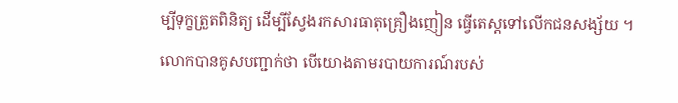ម្បីទុក្ខត្រួតពិនិត្យ ដើម្បីស្វែងរកសារធាតុគ្រឿងញៀន ធ្វើតេស្តទៅលើកជនសង្ស័យ ។
លោកបានគូសបញ្ជាក់ថា បើយោងតាមរបាយការណ៍របស់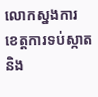លោកស្នងការ ខេត្តការទប់ស្កាតនិង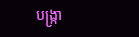បង្ក្រា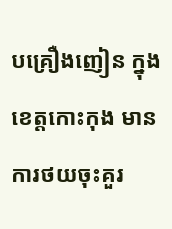បគ្រឿងញៀន ក្នុងខេត្តកោះកុង មានការថយចុះគួរ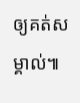ឲ្យគត់សម្គាល់៕